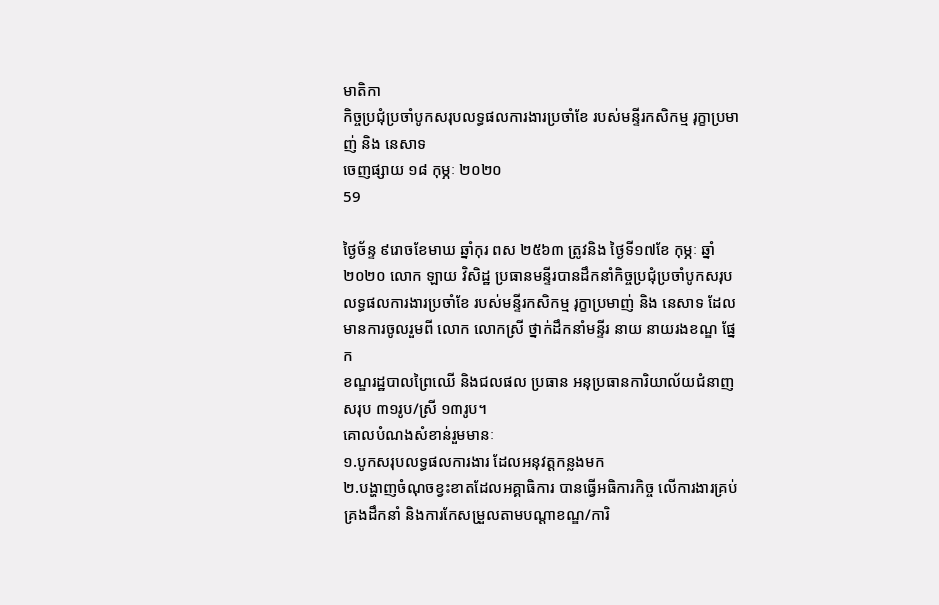មាតិកា
កិច្ចប្រជុំប្រចាំបូកសរុបលទ្ធផលការងារប្រចាំខែ របស់មន្ទីរកសិកម្ម រុក្ខាប្រមាញ់ និង នេសាទ
ចេញផ្សាយ ១៨ កុម្ភៈ ២០២០
59

ថ្ងៃច័ន្ទ ៩រោចខែមាឃ ឆ្នាំកុរ ពស ២៥៦៣ ត្រូវនិង ថ្ងៃទី១៧ខែ កុម្ភៈ ឆ្នាំ២០២០ លោក ឡាយ វិសិដ្ឋ ប្រធានមន្ទីរបានដឹកនាំកិច្ចប្រជុំប្រចាំបូកសរុបលទ្ធផលការងារប្រចាំខែ របស់មន្ទីរកសិកម្ម រុក្ខាប្រមាញ់ និង នេសាទ ដែលមានការចូលរួមពី លោក លោកស្រី ថ្នាក់ដឹកនាំមន្ទីរ នាយ នាយរងខណ្ឌ ផ្នែក
ខណ្ឌរដ្ឋបាលព្រៃឈើ និងជលផល ប្រធាន អនុប្រធានការិយាល័យជំនាញ សរុប ៣១រូប/ស្រី ១៣រូប។
គោលបំណងសំខាន់រួមមានៈ
១.បូកសរុបលទ្ធផលការងារ ដែលអនុវត្តកន្លងមក
២.បង្ហាញចំណុចខ្វះខាតដែលអគ្គាធិការ បានធ្វើអធិការកិច្ច លើការងារគ្រប់គ្រងដឹកនាំ និងការកែសម្រួលតាមបណ្តាខណ្ឌ/ការិ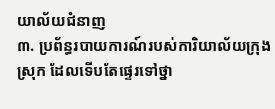យាល័យជំនាញ
៣. ប្រព័ន្ធរបាយការណ៍របស់ការិយាល័យក្រុង ស្រុក ដែលទើបតែផ្ទេរទៅថ្នា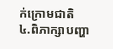ក់ក្រោមជាតិ
៤.ពិភាក្សាបញ្ហា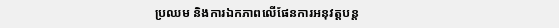ប្រឈម និងការឯកភាពលើផែនការអនុវត្តបន្ត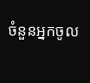ចំនួនអ្នកចូល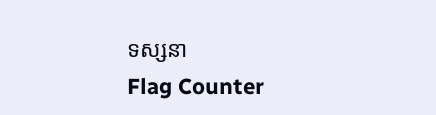ទស្សនា
Flag Counter